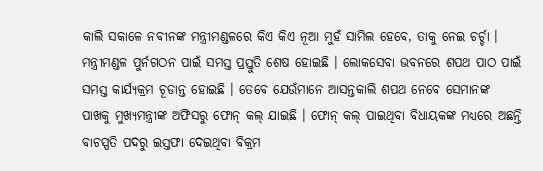କାଲି ସକାଳେ ନବୀନଙ୍କ ମନ୍ତ୍ରୀମଣ୍ଡଳରେ କିଏ କିଏ ନୂଆ ମୁହଁ ସାମିଲ ହେବେ, ତାକୁ ନେଇ ଚର୍ଚ୍ଚା । ମନ୍ତ୍ରୀମଣ୍ଡଳ ପୁର୍ନଗଠନ ପାଇଁ ସମସ୍ତ ପ୍ରସ୍ତୁତି ଶେଷ ହୋଇଛି । ଲୋକସେବା ଭବନରେ ଶପଥ ପାଠ ପାଇଁ ସମସ୍ତ କାର୍ଯ୍ୟକ୍ରମ ଚୂଡାନ୍ତ ହୋଇଛି । ତେବେ ଯେଉଁମାନେ ଆସନ୍ତକାଲି ଶପଥ ନେବେ ସେମାନଙ୍କ ପାଖକୁ ମୁଖ୍ୟମନ୍ତ୍ରୀଙ୍କ ଅଫିସରୁ ଫୋନ୍ କଲ୍ ଯାଇଛି । ଫୋନ୍ କଲ୍ ପାଇଥିବା ବିଧାୟକଙ୍କ ମଧ୍ୟରେ ଅଛନ୍ତି ବାଚସ୍ପତି ପଦରୁ ଇସ୍ତଫା ଦେଇଥିବା ବିକ୍ରମ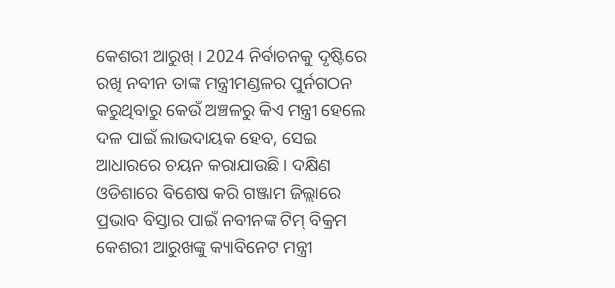କେଶରୀ ଆରୁଖ୍ । 2024 ନିର୍ବାଚନକୁ ଦୃଷ୍ଟିରେ ରଖି ନବୀନ ତାଙ୍କ ମନ୍ତ୍ରୀମଣ୍ଡଳର ପୁର୍ନଗଠନ କରୁଥିବାରୁ କେଉଁ ଅଞ୍ଚଳରୁ କିଏ ମନ୍ତ୍ରୀ ହେଲେ ଦଳ ପାଇଁ ଲାଭଦାୟକ ହେବ, ସେଇ ଆଧାରରେ ଚୟନ କରାଯାଉଛି । ଦକ୍ଷିଣ ଓଡିଶାରେ ବିଶେଷ କରି ଗଞ୍ଜାମ ଜିଲ୍ଲାରେ ପ୍ରଭାବ ବିସ୍ତାର ପାଇଁ ନବୀନଙ୍କ ଟିମ୍ ବିକ୍ରମ କେଶରୀ ଆରୁଖଙ୍କୁ କ୍ୟାବିନେଟ ମନ୍ତ୍ରୀ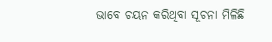ଭାବେ ଚୟନ କରିଥିବା ସୂଚନା ମିଳିଛି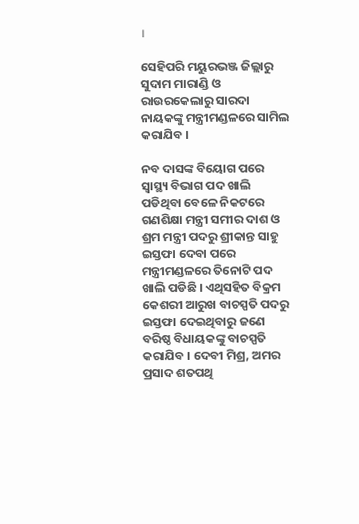।

ସେହିପରି ମୟୁରଭଞ୍ଜ ଜିଲ୍ଲାରୁ ସୁଦାମ ମାରାଣ୍ଡି ଓ ରାଉରକେଲାରୁ ସାରଦା ନାୟକଙ୍କୁ ମନ୍ତ୍ରୀମଣ୍ଡଳରେ ସାମିଲ କରାଯିବ ।

ନବ ଦାସଙ୍କ ବିୟୋଗ ପରେ ସ୍ବାସ୍ଥ୍ୟ ବିଭାଗ ପଦ ଖାଲି ପଡିଥିବା ବେଳେ ନିକଟରେ ଗଣଶିକ୍ଷା ମନ୍ତ୍ରୀ ସମୀର ଦାଶ ଓ ଶ୍ରମ ମନ୍ତ୍ରୀ ପଦରୁ ଶ୍ରୀକାନ୍ତ ସାହୁ ଇସ୍ତଫା ଦେବା ପରେ ମନ୍ତ୍ରୀମଣ୍ଡଳରେ ତିନୋଟି ପଦ ଖାଲି ପଡିଛି । ଏଥିସହିତ ବିକ୍ରମ କେଶରୀ ଆରୁଖ ବାଚସ୍ପତି ପଦରୁ ଇସ୍ତଫା ଦେଇଥିବାରୁ ଜଣେ ବରିଷ୍ଠ ବିଧାୟକଙ୍କୁ ବାଚସ୍ପତି କରାଯିବ । ଦେବୀ ମିଶ୍ର, ଅମର ପ୍ରସାଦ ଶତପଥି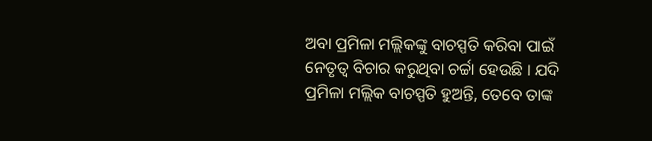ଅବା ପ୍ରମିଳା ମଲ୍ଲିକଙ୍କୁ ବାଚସ୍ପତି କରିବା ପାଇଁ ନେତୃତ୍ବ ବିଚାର କରୁଥିବା ଚର୍ଚ୍ଚା ହେଉଛି । ଯଦି ପ୍ରମିଳା ମଲ୍ଲିକ ବାଚସ୍ପତି ହୁଅନ୍ତି, ତେବେ ତାଙ୍କ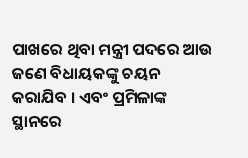ପାଖରେ ଥିବା ମନ୍ତ୍ରୀ ପଦରେ ଆଉ ଜଣେ ବିଧାୟକଙ୍କୁ ଚୟନ କରାଯିବ । ଏବଂ ପ୍ରମିଳାଙ୍କ ସ୍ଥାନରେ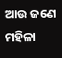ଆଉ ଜଣେ ମହିଳା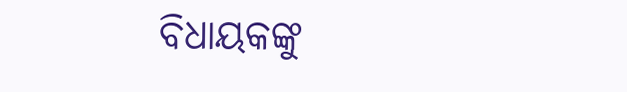ବିଧାୟକଙ୍କୁ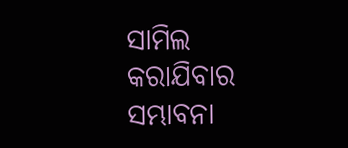ସାମିଲ କରାଯିବାର ସମ୍ଭାବନା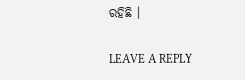ରହିଛି ।

LEAVE A REPLY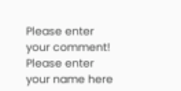Please enter your comment!
Please enter your name here